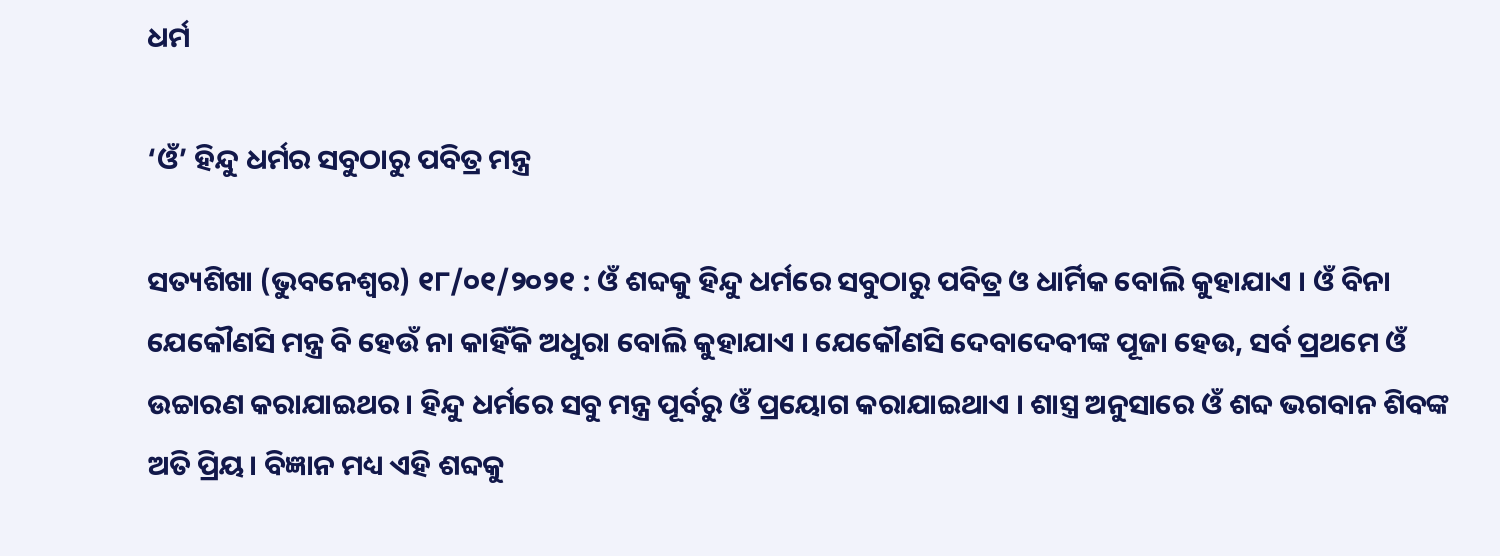ଧର୍ମ

‘ଓଁ’ ହିନ୍ଦୁ ଧର୍ମର ସବୁଠାରୁ ପବିତ୍ର ମନ୍ତ୍ର

ସତ୍ୟଶିଖା (ଭୁବନେଶ୍ୱର) ୧୮/୦୧/୨୦୨୧ : ଓଁ ଶବ୍ଦକୁ ହିନ୍ଦୁ ଧର୍ମରେ ସବୁଠାରୁ ପବିତ୍ର ଓ ଧାର୍ମିକ ବୋଲି କୁହାଯାଏ । ଓଁ ବିନା ଯେକୌଣସି ମନ୍ତ୍ର ବି ହେଉଁ ନା କାହିଁକି ଅଧୁରା ବୋଲି କୁହାଯାଏ । ଯେକୌଣସି ଦେବାଦେବୀଙ୍କ ପୂଜା ହେଉ, ସର୍ବ ପ୍ରଥମେ ଓଁ ଉଚ୍ଚାରଣ କରାଯାଇଥର । ହିନ୍ଦୁ ଧର୍ମରେ ସବୁ ମନ୍ତ୍ର ପୂର୍ବରୁ ଓଁ ପ୍ରୟୋଗ କରାଯାଇଥାଏ । ଶାସ୍ତ୍ର ଅନୁସାରେ ଓଁ ଶବ୍ଦ ଭଗବାନ ଶିବଙ୍କ ଅତି ପ୍ରିୟ। ବିଜ୍ଞାନ ମଧ୍ୟ ଏହି ଶବ୍ଦକୁ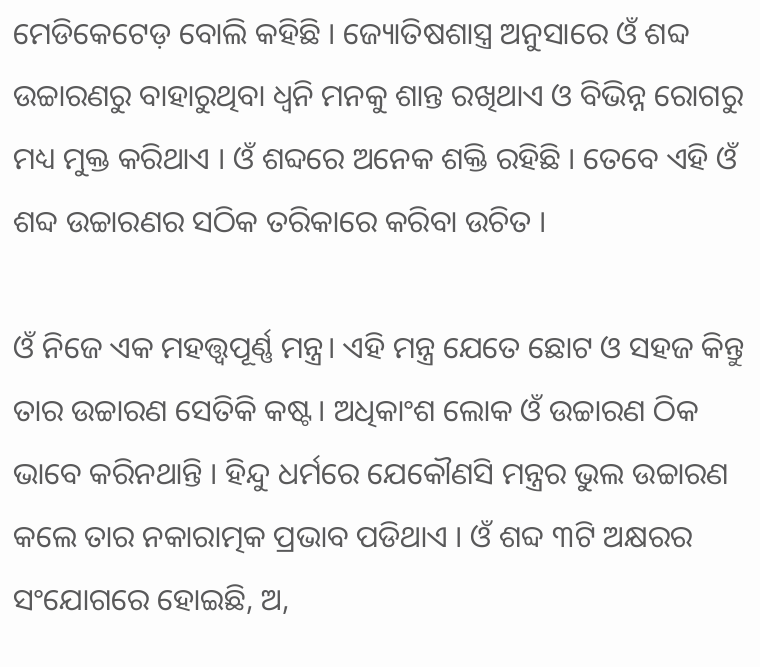ମେଡିକେଟେଡ଼ ବୋଲି କହିଛି । ଜ୍ୟୋତିଷଶାସ୍ତ୍ର ଅନୁସାରେ ଓଁ ଶବ୍ଦ ଉଚ୍ଚାରଣରୁ ବାହାରୁଥିବା ଧ୍ୱନି ମନକୁ ଶାନ୍ତ ରଖିଥାଏ ଓ ବିଭିନ୍ନ ରୋଗରୁ ମଧ୍ୟ ମୁକ୍ତ କରିଥାଏ । ଓଁ ଶବ୍ଦରେ ଅନେକ ଶକ୍ତି ରହିଛି । ତେବେ ଏହି ଓଁ ଶବ୍ଦ ଉଚ୍ଚାରଣର ସଠିକ ତରିକାରେ କରିବା ଉଚିତ ।

ଓଁ ନିଜେ ଏକ ମହତ୍ତ୍ୱପୂର୍ଣ୍ଣ ମନ୍ତ୍ର। ଏହି ମନ୍ତ୍ର ଯେତେ ଛୋଟ ଓ ସହଜ କିନ୍ତୁ ତାର ଉଚ୍ଚାରଣ ସେତିକି କଷ୍ଟ। ଅଧିକାଂଶ ଲୋକ ଓଁ ଉଚ୍ଚାରଣ ଠିକ ଭାବେ କରିନଥାନ୍ତି । ହିନ୍ଦୁ ଧର୍ମରେ ଯେକୌଣସି ମନ୍ତ୍ରର ଭୁଲ ଉଚ୍ଚାରଣ କଲେ ତାର ନକାରାତ୍ମକ ପ୍ରଭାବ ପଡିଥାଏ । ଓଁ ଶବ୍ଦ ୩ଟି ଅକ୍ଷରର ସଂଯୋଗରେ ହୋଇଛି, ଅ,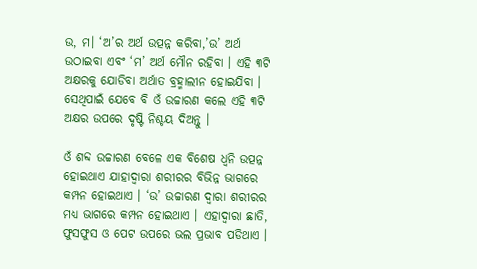ଉ, ମ। ‘ଅ’ର ଅର୍ଥ ଉତ୍ପନ୍ନ କରିବା,’ଉ’ ଅର୍ଥ ଉଠାଇବା ଏବଂ ‘ମ’ ଅର୍ଥ ମୌନ ରହିବା । ଏହି ୩ଟି ଅକ୍ଷରକୁ ଯୋଡିବା ଅର୍ଥାତ ବ୍ରହ୍ମାଲୀନ ହୋଇଯିବା । ସେଥିପାଇଁ ଯେବେ ବି ଓଁ ଉଚ୍ଚାରଣ କଲେ ଏହି ୩ଟି ଅକ୍ଷର ଉପରେ ଦୃଷ୍ଟି ନିଶ୍ଚୟ ଦିଅନ୍ତୁ ।

ଓଁ ଶବ୍ଦ ଉଚ୍ଚାରଣ ବେଳେ ଏକ ବିଶେଷ ଧ୍ୱନି ଉତ୍ପନ୍ନ ହୋଇଥାଏ ଯାହାଦ୍ୱାରା ଶରୀରର ବିଭିନ୍ନ ଭାଗରେ କମ୍ପନ ହୋଇଥାଏ । ‘ଉ’ ଉଚ୍ଚାରଣ ଦ୍ୱାରା ଶରୀରର ମଧ୍ୟ ଭାଗରେ କମ୍ପନ ହୋଇଥାଏ । ଏହାଦ୍ୱାରା ଛାତି, ଫୁସଫୁସ ଓ ପେଟ ଉପରେ ଭଲ ପ୍ରଭାବ ପଡିଥାଏ ।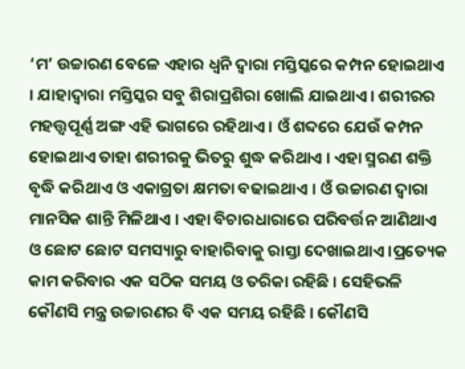‘ମ’ ଉଚ୍ଚାରଣ ବେଳେ ଏହାର ଧ୍ୱନି ଦ୍ୱାରା ମସ୍ତିସ୍କରେ କମ୍ପନ ହୋଇଥାଏ । ଯାହାଦ୍ୱାରା ମସ୍ତିସ୍କର ସବୁ ଶିରାପ୍ରଶିରା ଖୋଲି ଯାଇଥାଏ । ଶରୀରର ମହତ୍ତ୍ୱପୂର୍ଣ୍ଣ ଅଙ୍ଗ ଏହି ଭାଗରେ ରହିଥାଏ । ଓଁ ଶବ୍ଦରେ ଯେଉଁ କମ୍ପନ ହୋଇଥାଏ ତାହା ଶରୀରକୁ ଭିତରୁ ଶୁଦ୍ଧ କରିଥାଏ । ଏହା ସ୍ମରଣ ଶକ୍ତି ବୃଦ୍ଧି କରିଥାଏ ଓ ଏକାଗ୍ରତା କ୍ଷମତା ବଢାଇଥାଏ । ଓଁ ଉଚ୍ଚାରଣ ଦ୍ୱାରା ମାନସିକ ଶାନ୍ତି ମିଳିଥାଏ । ଏହା ବିଚାରଧାରାରେ ପରିବର୍ତ୍ତନ ଆଣିଥାଏ ଓ ଛୋଟ ଛୋଟ ସମସ୍ୟାରୁ ବାହାରିବାକୁ ରାସ୍ତା ଦେଖାଇଥାଏ ।ପ୍ରତ୍ୟେକ କାମ କରିବାର ଏକ ସଠିକ ସମୟ ଓ ତରିକା ରହିଛି । ସେହିଭଳି କୌଣସି ମନ୍ତ୍ର ଉଚ୍ଚାରଣର ବି ଏକ ସମୟ ରହିଛି । କୌଣସି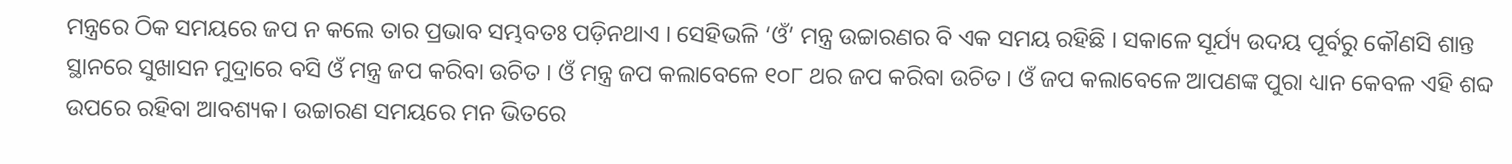ମନ୍ତ୍ରରେ ଠିକ ସମୟରେ ଜପ ନ କଲେ ତାର ପ୍ରଭାବ ସମ୍ଭବତଃ ପଡ଼ିନଥାଏ । ସେହିଭଳି ‘ଓଁ’ ମନ୍ତ୍ର ଉଚ୍ଚାରଣର ବି ଏକ ସମୟ ରହିଛି । ସକାଳେ ସୂର୍ଯ୍ୟ ଉଦୟ ପୂର୍ବରୁ କୌଣସି ଶାନ୍ତ ସ୍ଥାନରେ ସୁଖାସନ ମୁଦ୍ରାରେ ବସି ଓଁ ମନ୍ତ୍ର ଜପ କରିବା ଉଚିତ । ଓଁ ମନ୍ତ୍ର ଜପ କଲାବେଳେ ୧୦୮ ଥର ଜପ କରିବା ଉଚିତ । ଓଁ ଜପ କଲାବେଳେ ଆପଣଙ୍କ ପୁରା ଧ୍ୟାନ କେବଳ ଏହି ଶବ୍ଦ ଉପରେ ରହିବା ଆବଶ୍ୟକ। ଉଚ୍ଚାରଣ ସମୟରେ ମନ ଭିତରେ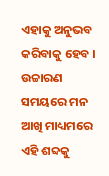ଏହାକୁ ଅନୁଭବ କରିବାକୁ ହେବ । ଉଚ୍ଚାରଣ ସମୟରେ ମନ ଆଖି ମାଧ୍ୟମରେ ଏହି ଶବ୍ଦକୁ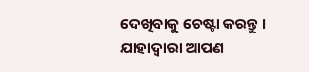ଦେଖିବାକୁ ଚେଷ୍ଟା କରନ୍ତୁ । ଯାହାଦ୍ୱାରା ଆପଣ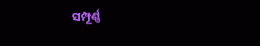ସମ୍ପୂର୍ଣ୍ଣ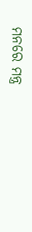ମନରେ ମନ୍ତ୍ର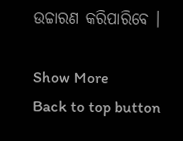ଉଚ୍ଚାରଣ କରିପାରିବେ ।

Show More
Back to top button